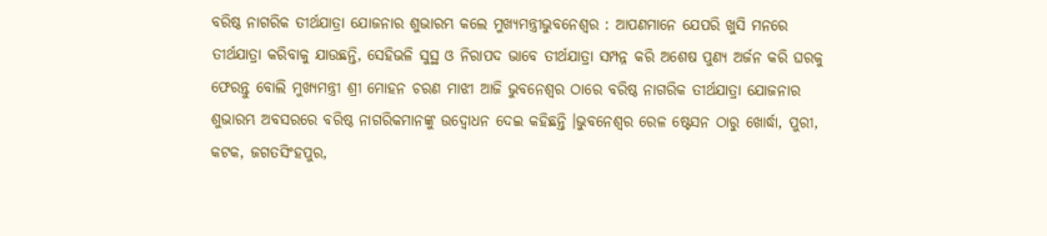ବରିଷ୍ଠ ନାଗରିକ ତୀର୍ଥଯାତ୍ରା ଯୋଜନାର ଶୁଭାରମ୍ଭ କଲେ ମୁଖ୍ୟମନ୍ତ୍ରୀଭୁବନେଶ୍ୱର : ଆପଣମାନେ ଯେପରି ଖୁସି ମନରେ ତୀର୍ଥଯାତ୍ରା କରିବାକୁ ଯାଉଛନ୍ତି, ସେହିଭଳି ସୁସ୍ଥ ଓ ନିରାପଦ ଭାବେ ତୀର୍ଥଯାତ୍ରା ସମ୍ପନ୍ନ କରି ଅଶେଷ ପୁଣ୍ୟ ଅର୍ଜନ କରି ଘରକୁ ଫେରନ୍ତୁ ବୋଲି ମୁଖ୍ୟମନ୍ତ୍ରୀ ଶ୍ରୀ ମୋହନ ଚରଣ ମାଝୀ ଆଜି ଭୁବନେଶ୍ୱର ଠାରେ ବରିଷ୍ଠ ନାଗରିକ ତୀର୍ଥଯାତ୍ରା ଯୋଜନାର ଶୁଭାରମ୍ଭ ଅବସରରେ ବରିଷ୍ଠ ନାଗରିକମାନଙ୍କୁ ଉଦ୍ବୋଧନ ଦେଇ କହିଛନ୍ତି ।ଭୁବନେଶ୍ୱର ରେଳ ଷ୍ଟେସନ ଠାରୁ ଖୋର୍ଦ୍ଧା, ପୁରୀ, କଟକ, ଜଗତସିଂହପୁର,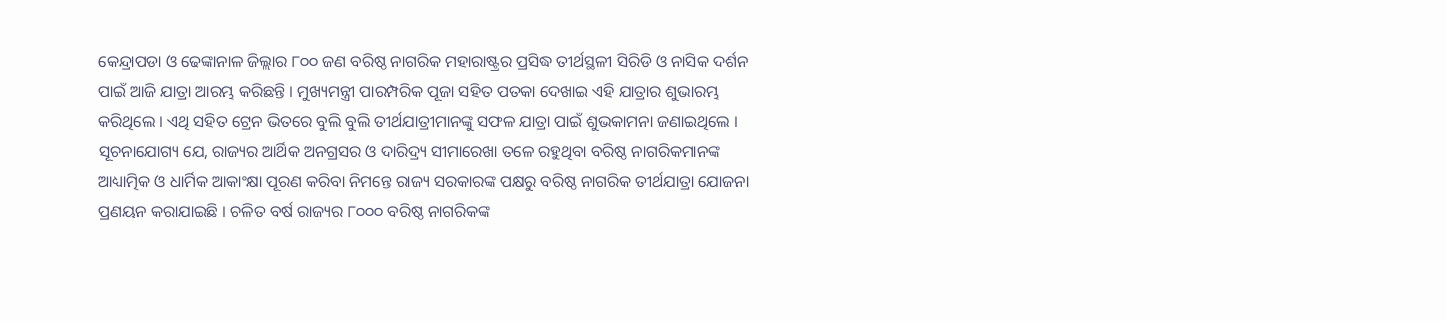କେନ୍ଦ୍ରାପଡା ଓ ଢେଙ୍କାନାଳ ଜିଲ୍ଲାର ୮୦୦ ଜଣ ବରିଷ୍ଠ ନାଗରିକ ମହାରାଷ୍ଟ୍ରର ପ୍ରସିଦ୍ଧ ତୀର୍ଥସ୍ଥଳୀ ସିରିଡି ଓ ନାସିକ ଦର୍ଶନ ପାଇଁ ଆଜି ଯାତ୍ରା ଆରମ୍ଭ କରିଛନ୍ତି । ମୁଖ୍ୟମନ୍ତ୍ରୀ ପାରମ୍ପରିକ ପୂଜା ସହିତ ପତକା ଦେଖାଇ ଏହି ଯାତ୍ରାର ଶୁଭାରମ୍ଭ କରିଥିଲେ । ଏଥି ସହିତ ଟ୍ରେନ ଭିତରେ ବୁଲି ବୁଲି ତୀର୍ଥଯାତ୍ରୀମାନଙ୍କୁ ସଫଳ ଯାତ୍ରା ପାଇଁ ଶୁଭକାମନା ଜଣାଇଥିଲେ ।
ସୂଚନାଯୋଗ୍ୟ ଯେ, ରାଜ୍ୟର ଆର୍ଥିକ ଅନଗ୍ରସର ଓ ଦାରିଦ୍ର୍ୟ ସୀମାରେଖା ତଳେ ରହୁଥିବା ବରିଷ୍ଠ ନାଗରିକମାନଙ୍କ ଆଧ୍ୟାତ୍ମିକ ଓ ଧାର୍ମିକ ଆକାଂକ୍ଷା ପୂରଣ କରିବା ନିମନ୍ତେ ରାଜ୍ୟ ସରକାରଙ୍କ ପକ୍ଷରୁ ବରିଷ୍ଠ ନାଗରିକ ତୀର୍ଥଯାତ୍ରା ଯୋଜନା ପ୍ରଣୟନ କରାଯାଇଛି । ଚଳିତ ବର୍ଷ ରାଜ୍ୟର ୮୦୦୦ ବରିଷ୍ଠ ନାଗରିକଙ୍କ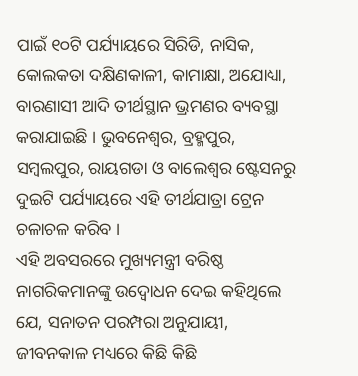ପାଇଁ ୧୦ଟି ପର୍ଯ୍ୟାୟରେ ସିରିଡି, ନାସିକ, କୋଲକତା ଦକ୍ଷିଣକାଳୀ, କାମାକ୍ଷା, ଅଯୋଧ୍ୟା, ବାରଣାସୀ ଆଦି ତୀର୍ଥସ୍ଥାନ ଭ୍ରମଣର ବ୍ୟବସ୍ଥା କରାଯାଇଛି । ଭୁବନେଶ୍ୱର, ବ୍ରହ୍ମପୁର, ସମ୍ବଲପୁର, ରାୟଗଡା ଓ ବାଲେଶ୍ୱର ଷ୍ଟେସନରୁ ଦୁଇଟି ପର୍ଯ୍ୟାୟରେ ଏହି ତୀର୍ଥଯାତ୍ରା ଟ୍ରେନ ଚଳାଚଳ କରିବ ।
ଏହି ଅବସରରେ ମୁଖ୍ୟମନ୍ତ୍ରୀ ବରିଷ୍ଠ ନାଗରିକମାନଙ୍କୁ ଉଦ୍ବୋଧନ ଦେଇ କହିଥିଲେ ଯେ, ସନାତନ ପରମ୍ପରା ଅନୁଯାୟୀ, ଜୀବନକାଳ ମଧ୍ୟରେ କିଛି କିଛି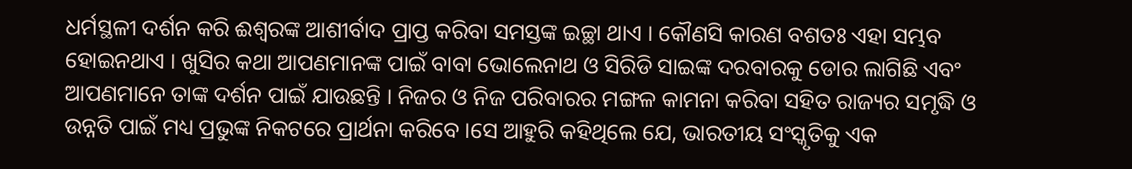ଧର୍ମସ୍ଥଳୀ ଦର୍ଶନ କରି ଈଶ୍ୱରଙ୍କ ଆଶୀର୍ବାଦ ପ୍ରାପ୍ତ କରିବା ସମସ୍ତଙ୍କ ଇଚ୍ଛା ଥାଏ । କୌଣସି କାରଣ ବଶତଃ ଏହା ସମ୍ଭବ ହୋଇନଥାଏ । ଖୁସିର କଥା ଆପଣମାନଙ୍କ ପାଇଁ ବାବା ଭୋଲେନାଥ ଓ ସିରିଡି ସାଇଙ୍କ ଦରବାରକୁ ଡୋର ଲାଗିଛି ଏବଂ ଆପଣମାନେ ତାଙ୍କ ଦର୍ଶନ ପାଇଁ ଯାଉଛନ୍ତି । ନିଜର ଓ ନିଜ ପରିବାରର ମଙ୍ଗଳ କାମନା କରିବା ସହିତ ରାଜ୍ୟର ସମୃଦ୍ଧି ଓ ଉନ୍ନତି ପାଇଁ ମଧ୍ୟ ପ୍ରଭୁଙ୍କ ନିକଟରେ ପ୍ରାର୍ଥନା କରିବେ ।ସେ ଆହୁରି କହିଥିଲେ ଯେ, ଭାରତୀୟ ସଂସ୍କୃତିକୁ ଏକ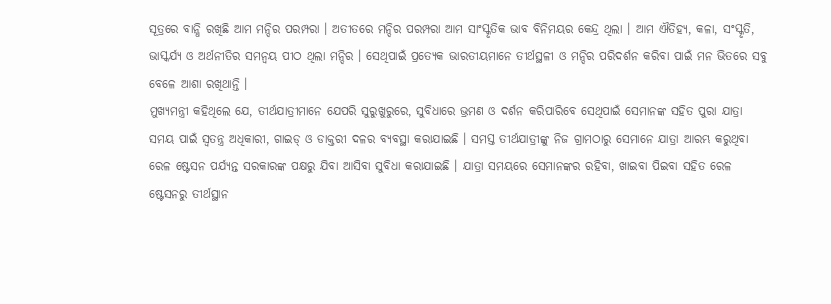ସୂତ୍ରରେ ବାନ୍ଧି ରଖିଛି ଆମ ମନ୍ଦିର ପରମ୍ପରା । ଅତୀତରେ ମନ୍ଦିର ପରମ୍ପରା ଆମ ସାଂସ୍କୃତିକ ଭାବ ବିନିମୟର କେନ୍ଦ୍ର ଥିଲା । ଆମ ଐତିହ୍ୟ, କଳା, ସଂସ୍କୃତି, ଭାସ୍କର୍ଯ୍ୟ ଓ ଅର୍ଥନୀତିର ସମନ୍ୱୟ ପୀଠ ଥିଲା ମନ୍ଦିର । ସେଥିପାଇଁ ପ୍ରତ୍ୟେକ ଭାରତୀୟମାନେ ତୀର୍ଥସ୍ଥଳୀ ଓ ମନ୍ଦିର ପରିଦର୍ଶନ କରିବା ପାଇଁ ମନ ଭିତରେ ସବୁ ବେଳେ ଆଶା ରଖିଥାନ୍ତି ।
ମୁଖ୍ୟମନ୍ତ୍ରୀ କହିଥିଲେ ଯେ, ତୀର୍ଥଯାତ୍ରୀମାନେ ଯେପରି ସୁରୁଖୁରୁରେ, ସୁବିଧାରେ ଭ୍ରମଣ ଓ ଦର୍ଶନ କରିପାରିବେ ସେଥିପାଇଁ ସେମାନଙ୍କ ସହିତ ପୁରା ଯାତ୍ରା ସମୟ ପାଇଁ ସ୍ୱତନ୍ତ୍ର ଅଧିକାରୀ, ଗାଇଡ୍ ଓ ଡାକ୍ତରୀ ଦଳର ବ୍ୟବସ୍ଥା କରାଯାଇଛି । ସମସ୍ତ ତୀର୍ଥଯାତ୍ରୀଙ୍କୁ ନିଜ ଗ୍ରାମଠାରୁ ସେମାନେ ଯାତ୍ରା ଆରମ୍ଭ କରୁଥିବା ରେଳ ଷ୍ଟେସନ ପର୍ଯ୍ୟନ୍ତ ସରକାରଙ୍କ ପକ୍ଷରୁ ଯିବା ଆସିବା ସୁବିଧା କରାଯାଇଛି । ଯାତ୍ରା ସମୟରେ ସେମାନଙ୍କର ରହିବା, ଖାଇବା ପିଇବା ସହିତ ରେଳ ଷ୍ଟେସନରୁ ତୀର୍ଥସ୍ଥାନ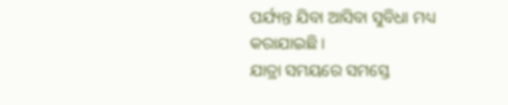ପର୍ଯ୍ୟନ୍ତ ଯିବା ଆସିବା ସୁବିଧା ମଧ୍ୟ କରାଯାଇଛି ।
ଯାତ୍ରା ସମୟରେ ସମସ୍ତେ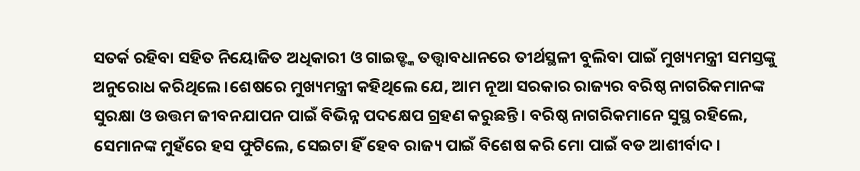ସତର୍କ ରହିବା ସହିତ ନିୟୋଜିତ ଅଧିକାରୀ ଓ ଗାଇଡ୍ଙ୍କ ତତ୍ତ୍ୱାବଧାନରେ ତୀର୍ଥସ୍ଥଳୀ ବୁଲିବା ପାଇଁ ମୁଖ୍ୟମନ୍ତ୍ରୀ ସମସ୍ତଙ୍କୁ ଅନୁରୋଧ କରିଥିଲେ ।ଶେଷରେ ମୁଖ୍ୟମନ୍ତ୍ରୀ କହିଥିଲେ ଯେ, ଆମ ନୂଆ ସରକାର ରାଜ୍ୟର ବରିଷ୍ଠ ନାଗରିକମାନଙ୍କ ସୁରକ୍ଷା ଓ ଉତ୍ତମ ଜୀବନଯାପନ ପାଇଁ ବିଭିନ୍ନ ପଦକ୍ଷେପ ଗ୍ରହଣ କରୁଛନ୍ତି । ବରିଷ୍ଠ ନାଗରିକମାନେ ସୁସ୍ଥ ରହିଲେ, ସେମାନଙ୍କ ମୁହଁରେ ହସ ଫୁଟିଲେ, ସେଇଟା ହିଁ ହେବ ରାଜ୍ୟ ପାଇଁ ବିଶେଷ କରି ମୋ ପାଇଁ ବଡ ଆଶୀର୍ବାଦ ।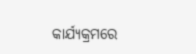କାର୍ଯ୍ୟକ୍ରମରେ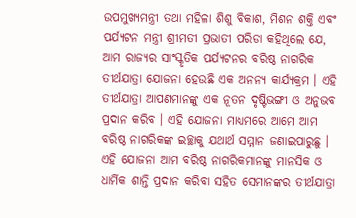ଉପମୁଖ୍ୟମନ୍ତ୍ରୀ ତଥା ମହିଳା ଶିଶୁ ବିକାଶ, ମିଶନ ଶକ୍ତି ଏବଂ ପର୍ଯ୍ୟଟନ ମନ୍ତ୍ରୀ ଶ୍ରୀମତୀ ପ୍ରଭାତୀ ପରିଡା କହିଥିଲେ ଯେ, ଆମ ରାଜ୍ୟର ସାଂସ୍କୃତିକ ପର୍ଯ୍ୟଟନର ବରିଷ୍ଠ ନାଗରିକ ତୀର୍ଥଯାତ୍ରା ଯୋଜନା ହେଉଛି ଏକ ଅନନ୍ୟ କାର୍ଯ୍ୟକ୍ରମ । ଏହି ତୀର୍ଥଯାତ୍ରା ଆପଣମାନଙ୍କୁ ଏକ ନୂତନ ଦୃଷ୍ଟିଭଙ୍ଗୀ ଓ ଅନୁଭବ ପ୍ରଦାନ କରିବ । ଏହି ଯୋଜନା ମାଧ୍ୟମରେ ଆମେ ଆମ ବରିଷ୍ଠ ନାଗରିକଙ୍କ ଇଚ୍ଛାକୁ ଯଥାର୍ଥ ସମ୍ମାନ ଜଣାଇପାରୁଛୁ ।
ଏହି ଯୋଜନା ଆମ ବରିଷ୍ଠ ନାଗରିକମାନଙ୍କୁ ମାନସିକ ଓ ଧାର୍ମିକ ଶାନ୍ତି ପ୍ରଦାନ କରିବା ସହିତ ସେମାନଙ୍କର ତୀର୍ଥଯାତ୍ରା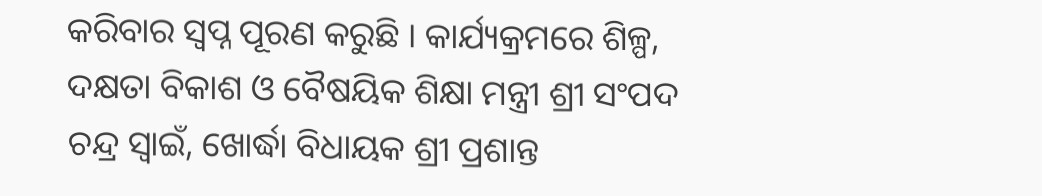କରିବାର ସ୍ୱପ୍ନ ପୂରଣ କରୁଛି । କାର୍ଯ୍ୟକ୍ରମରେ ଶିଳ୍ପ, ଦକ୍ଷତା ବିକାଶ ଓ ବୈଷୟିକ ଶିକ୍ଷା ମନ୍ତ୍ରୀ ଶ୍ରୀ ସଂପଦ ଚନ୍ଦ୍ର ସ୍ୱାଇଁ, ଖୋର୍ଦ୍ଧା ବିଧାୟକ ଶ୍ରୀ ପ୍ରଶାନ୍ତ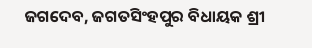ଜଗଦେବ, ଜଗତସିଂହପୁର ବିଧାୟକ ଶ୍ରୀ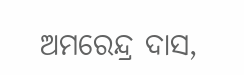ଅମରେନ୍ଦ୍ର ଦାସ,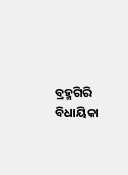ବ୍ରହ୍ମଗିରି ବିଧାୟିକା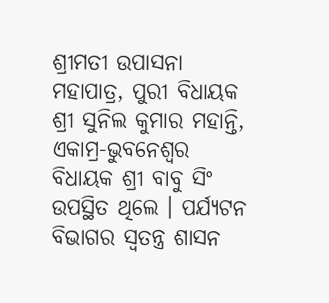ଶ୍ରୀମତୀ ଉପାସନା ମହାପାତ୍ର, ପୁରୀ ବିଧାୟକ ଶ୍ରୀ ସୁନିଲ କୁମାର ମହାନ୍ତି, ଏକାମ୍ର-ଭୁବନେଶ୍ୱର ବିଧାୟକ ଶ୍ରୀ ବାବୁ ସିଂ ଉପସ୍ଥିତ ଥିଲେ । ପର୍ଯ୍ୟଟନ ବିଭାଗର ସ୍ୱତନ୍ତ୍ର ଶାସନ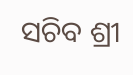ସଚିବ ଶ୍ରୀ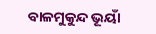ବାଳମୁକୁନ୍ଦ ଭୂୟାଁ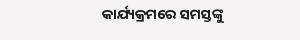କାର୍ଯ୍ୟକ୍ରମରେ ସମସ୍ତଙ୍କୁ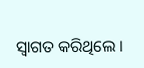ସ୍ୱାଗତ କରିଥିଲେ ।